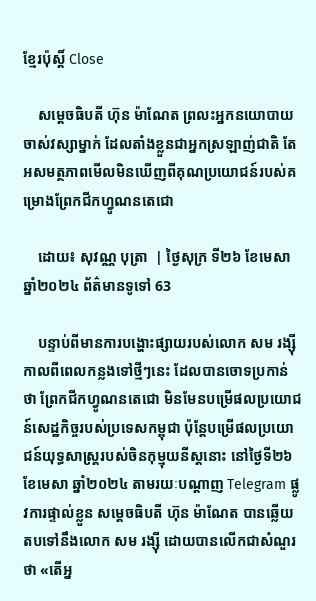ខ្មែរប៉ុស្ដិ៍ Close

    សម្តេចធិបតី ហ៊ុន ម៉ាណែត ព្រលះអ្នកនយោបាយចាស់វស្សាម្នាក់ ដែលតាំងខ្លួនជាអ្នកស្រឡាញ់ជាតិ តែអសមត្ថភាពមើលមិនឃើញពីគុណប្រយោជន៍របស់គម្រោងព្រែកជីកហ្វូណនតេជោ

    ដោយ៖ សុវណ្ណ បុត្រា  | ថ្ងៃសុក្រ ទី២៦ ខែមេសា ឆ្នាំ២០២៤ ព័ត៌មានទូទៅ 63

    បន្ទាប់ពីមានការបង្ហោះផ្សាយរបស់លោក សម រង្ស៊ី កាលពីពេលកន្លងទៅថ្មីៗនេះ ដែលបានចោទប្រកាន់ថា ព្រែកជីកហ្វូណនតេជោ មិនមែនបម្រើផលប្រយោជន៍សេដ្ឋកិច្ចរបស់ប្រទេសកម្ពុជា ប៉ុន្តែបម្រើផលប្រយោជន៍យុទ្ធសាស្រ្តរបស់ចិនកុម្មុយនីស្តនោះ នៅថ្ងៃទី២៦ ខែមេសា ឆ្នាំ២០២៤ តាមរយៈបណ្តាញ Telegram ផ្លូវការផ្ទាល់ខ្លួន សម្តេចធិបតី ហ៊ុន ម៉ាណែត បានឆ្លើយតបទៅនឹងលោក សម រង្ស៊ី ដោយបានលើកជាសំណួរថា «តើអ្ន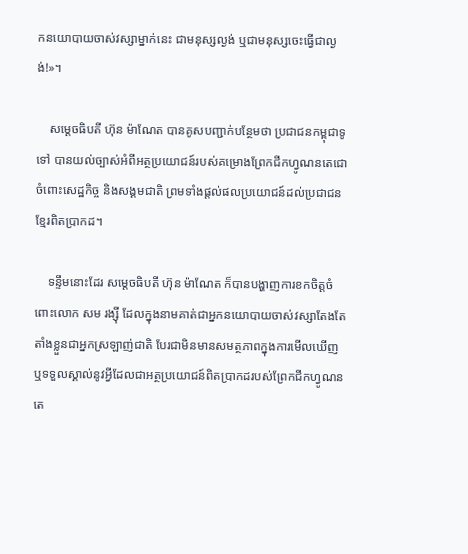កនយោបាយចាស់វស្សាម្នាក់នេះ ជាមនុស្សល្ងង់ ឬជាមនុស្សចេះធ្វើជាល្ងង់!»។

    សម្តេចធិបតី ហ៊ុន ម៉ាណែត បានគូសបញ្ជាក់បន្ថែមថា ប្រជាជនកម្ពុជាទូទៅ បានយល់ច្បាស់អំពីអត្ថប្រយោជន៍របស់គម្រោងព្រែកជីកហ្វូណនតេជោចំពោះសេដ្ឋកិច្ច និងសង្គមជាតិ ព្រមទាំងផ្តល់ផលប្រយោជន៍ដល់ប្រជាជនខ្មែរពិតប្រាកដ។

    ទន្ទឹមនោះដែរ សម្តេចធិបតី ហ៊ុន ម៉ាណែត ក៏បានបង្ហាញការខកចិត្តចំពោះលោក សម រង្ស៊ី ដែលក្នុងនាមគាត់ជាអ្នកនយោបាយចាស់វស្សាតែងតែតាំងខ្លួនជាអ្នកស្រឡាញ់ជាតិ បែរជាមិនមានសមត្ថភាពក្នុងការមើលឃើញ ឬទទួលស្គាល់នូវអ្វីដែលជាអត្ថប្រយោជន៍ពិតប្រាកដរបស់ព្រែកជីកហ្វូណនតេ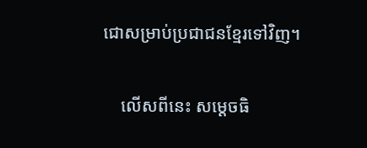ជោសម្រាប់ប្រជាជនខ្មែរទៅវិញ។

    លើសពីនេះ សម្តេចធិ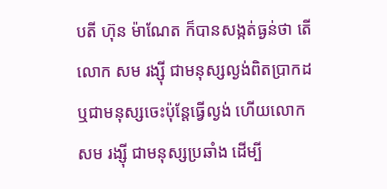បតី ហ៊ុន ម៉ាណែត ក៏បានសង្កត់ធ្ងន់ថា តើលោក សម រង្ស៊ី ជាមនុស្សល្ងង់ពិតប្រាកដ ឬជាមនុស្សចេះប៉ុន្តែធ្វើល្ងង់ ហើយលោក សម រង្ស៊ី ជាមនុស្សប្រឆាំង ដើម្បី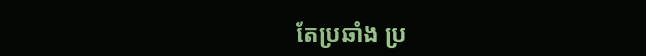តែប្រឆាំង ប្រ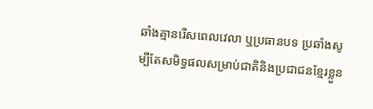ឆាំងគ្មានរើសពេលវេលា ឬប្រធានបទ ប្រឆាំងសូម្បីតែសមិទ្ធផលសម្រាប់ជាតិនិងប្រជាជនខ្មែរខ្លួន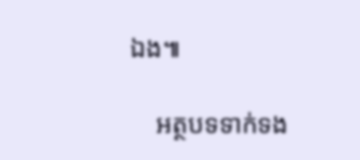ឯង៕

    អត្ថបទទាក់ទង